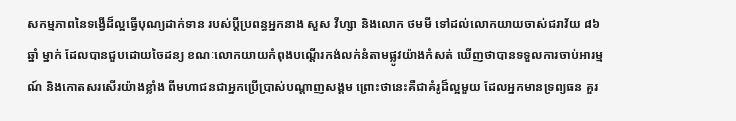សកម្មភាពនៃទង្វើដ៏ល្អធ្វើបុណ្យដាក់ទាន របស់ប្តីប្រពន្ធអ្នកនាង សួស វីហ្សា និងលោក ថមមី ទៅដល់លោកយាយចាស់ជរាវ័យ ៨៦ ឆ្នាំ ម្នាក់ ដែលបានជួបដោយចៃដន្យ ខណៈលោកយាយកំពុងបណ្តើរកង់លក់នំតាមផ្លូវយ៉ាងកំសត់ ឃើញថាបានទទួលការចាប់អារម្មណ៍ និងកោតសរសើរយ៉ាងខ្លាំង ពីមហាជនជាអ្នកប្រើប្រាស់បណ្តាញសង្គម ព្រោះថានេះគឺជាគំរូដ៏ល្អមួយ ដែលអ្នកមានទ្រព្យធន គួរ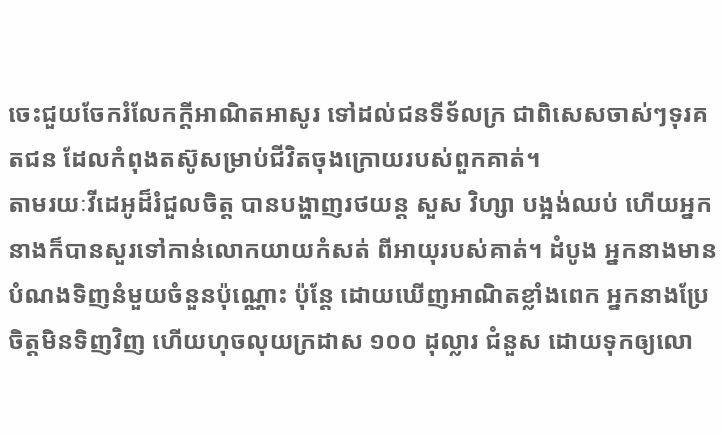ចេះជួយចែករំលែកក្តីអាណិតអាសូរ ទៅដល់ជនទីទ័លក្រ ជាពិសេសចាស់ៗទុរគតជន ដែលកំពុងតស៊ូសម្រាប់ជីវិតចុងក្រោយរបស់ពួកគាត់។
តាមរយៈវីដេអូដ៏រំជួលចិត្ត បានបង្ហាញរថយន្ត សួស វិហ្សា បង្អង់ឈប់ ហើយអ្នកនាងក៏បានសួរទៅកាន់លោកយាយកំសត់ ពីអាយុរបស់គាត់។ ដំបូង អ្នកនាងមានបំណងទិញនំមួយចំនួនប៉ុណ្ណោះ ប៉ុន្តែ ដោយឃើញអាណិតខ្លាំងពេក អ្នកនាងប្រែចិត្តមិនទិញវិញ ហើយហុចលុយក្រដាស ១០០ ដុល្លារ ជំនួស ដោយទុកឲ្យលោ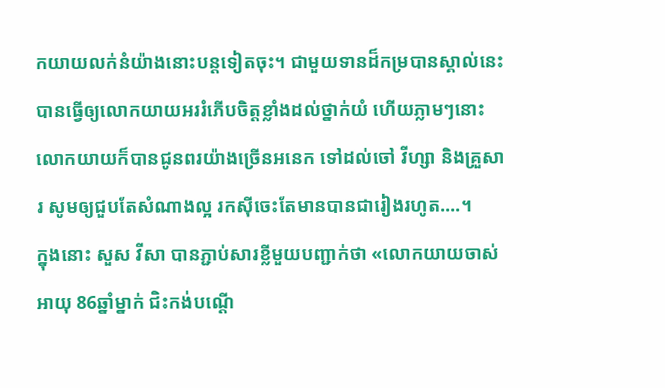កយាយលក់នំយ៉ាងនោះបន្តទៀតចុះ។ ជាមួយទានដ៏កម្របានស្គាល់នេះ បានធ្វើឲ្យលោកយាយអររំភើបចិត្តខ្លាំងដល់ថ្នាក់យំ ហើយភ្លាមៗនោះ លោកយាយក៏បានជូនពរយ៉ាងច្រើនអនេក ទៅដល់ចៅ វីហ្សា និងគ្រួសារ សូមឲ្យជួបតែសំណាងល្អ រកស៊ីចេះតែមានបានជារៀងរហូត….។
ក្នុងនោះ សួស វីសា បានភ្ជាប់សារខ្លីមួយបញ្ជាក់ថា «លោកយាយចាស់អាយុ 86ឆ្នាំម្នាក់ ជិះកង់បណ្តើ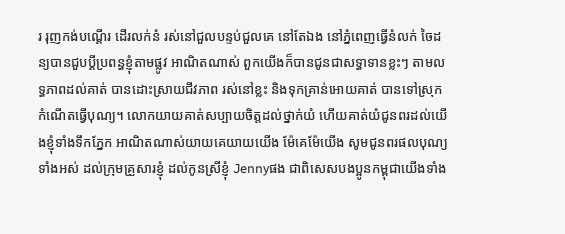រ រុញកង់បណ្តើរ ដើរលក់នំ រស់នៅជួលបន្ទប់ជួលគេ នៅតែឯង នៅភ្នំពេញធ្វើនំលក់ ចៃដន្យបានជួបប្តីប្រពន្ធខ្ញុំតាមផ្លូវ អាណិតណាស់ ពួកយើងក៏បានជូនជាសទ្ធាទានខ្លះៗ តាមលទ្ធភាពដល់គាត់ បានដោះស្រាយជីវភាព រស់នៅខ្លះ និងទុកគ្រាន់អោយគាត់ បានទៅស្រុកកំណើតធ្វើបុណ្យ។ លោកយាយគាត់សប្បាយចិត្តដល់ថ្នាក់យំ ហើយគាត់យំជូនពរដល់យើងខ្ញុំទាំងទឹកភ្នែក អាណិតណាស់យាយគេយាយយើង ម៉ែគេម៉ែយើង សូមជូនពរផលបុណ្យទាំងអស់ ដល់ក្រុមគ្រួសារខ្ញុំ ដល់កូនស្រីខ្ញុំ Jennyផង ជាពិសេសបងប្អូនកម្ពុជាយើងទាំង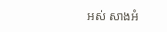អស់ សាងអំ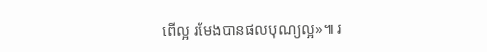ពើល្អ រមែងបានផលបុណ្យល្អ»៕ រ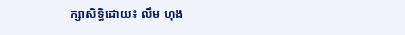ក្សាសិទ្ធិដោយ៖ លឹម ហុង